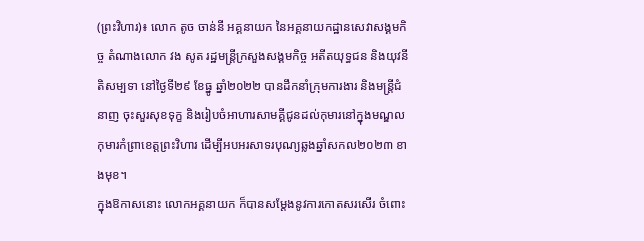(ព្រះវិហារ)៖ លោក តូច ចាន់នី អគ្គនាយក នៃអគ្គនាយកដ្ឋានសេវាសង្គមកិច្ច តំណាងលោក វង សូត រដ្ឋមន្ត្រីក្រសួងសង្គមកិច្ច អតីតយុទ្ធជន និងយុវនីតិសម្បទា នៅថ្ងៃទី២៩ ខែធ្នូ ឆ្នាំ២០២២ បានដឹកនាំក្រុមការងារ និងមន្ត្រីជំនាញ ចុះសួរសុខទុក្ខ និងរៀបចំអាហារសាមគ្គីជូនដល់កុមារនៅក្នុងមណ្ឌលកុមារកំព្រាខេត្តព្រះវិហារ ដើម្បីអបអរសាទរបុណ្យឆ្លងឆ្នាំសកល២០២៣ ខាងមុខ។
ក្នុងឱកាសនោះ លោកអគ្គនាយក ក៏បានសម្តែងនូវការកោតសរសើរ ចំពោះ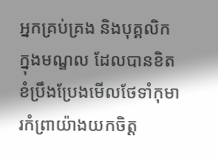អ្នកគ្រប់គ្រង និងបុគ្គលិកក្នុងមណ្ឌល ដែលបានខិតខំប្រឹងប្រែងមើលថែទាំកុមារកំព្រាយ៉ាងយកចិត្ត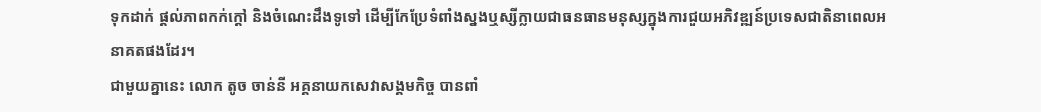ទុកដាក់ ផ្តល់ភាពកក់ក្តៅ និងចំណេះដឹងទូទៅ ដើម្បីកែប្រែទំពាំងស្នងឬស្សីក្លាយជាធនធានមនុស្សក្នុងការជួយអភិវឌ្ឍន៍ប្រទេសជាតិនាពេលអនាគតផងដែរ។
ជាមួយគ្នានេះ លោក តូច ចាន់នី អគ្គនាយកសេវាសង្គមកិច្ច បានពាំ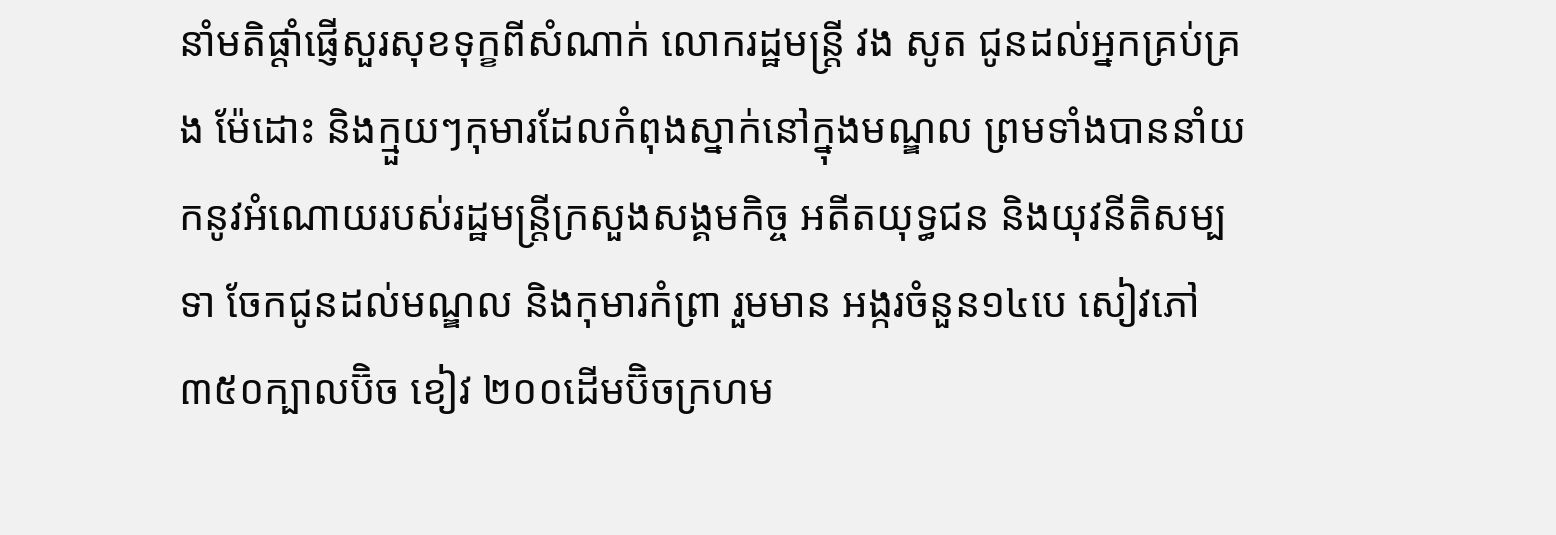នាំមតិផ្តាំផ្ញើសួរសុខទុក្ខពីសំណាក់ លោករដ្ឋមន្ត្រី វង សូត ជូនដល់អ្នកគ្រប់គ្រង ម៉ែដោះ និងក្មួយៗកុមារដែលកំពុងស្នាក់នៅក្នុងមណ្ឌល ព្រមទាំងបាននាំយកនូវអំណោយរបស់រដ្ឋមន្ត្រីក្រសួងសង្គមកិច្ច អតីតយុទ្ធជន និងយុវនីតិសម្បទា ចែកជូនដល់មណ្ឌល និងកុមារកំព្រា រួមមាន អង្ករចំនួន១៤បេ សៀវភៅ ៣៥០ក្បាលប៊ិច ខៀវ ២០០ដើមប៊ិចក្រហម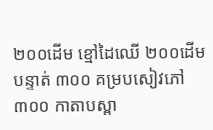២០០ដើម ខ្មៅដៃឈើ ២០០ដើម បន្ទាត់ ៣០០ គម្របសៀវភៅ ៣០០ កាតាបស្ពា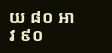យ ៨០ អាវ ៩០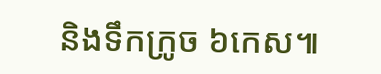និងទឹកក្រូច ៦កេស៕